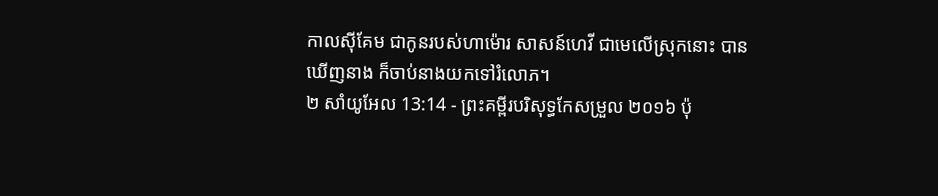កាលស៊ីគែម ជាកូនរបស់ហាម៉ោរ សាសន៍ហេវី ជាមេលើស្រុកនោះ បានឃើញនាង ក៏ចាប់នាងយកទៅរំលោភ។
២ សាំយូអែល 13:14 - ព្រះគម្ពីរបរិសុទ្ធកែសម្រួល ២០១៦ ប៉ុ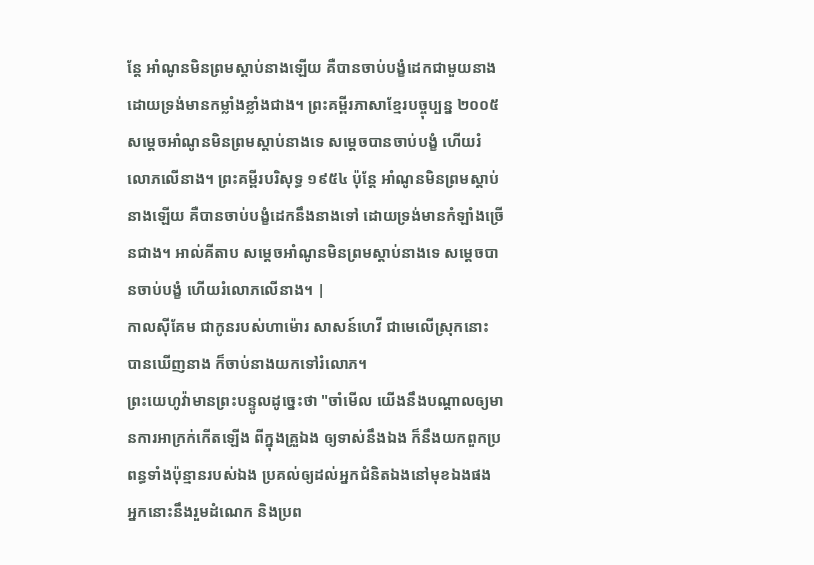ន្តែ អាំណូនមិនព្រមស្តាប់នាងឡើយ គឺបានចាប់បង្ខំដេកជាមួយនាង ដោយទ្រង់មានកម្លាំងខ្លាំងជាង។ ព្រះគម្ពីរភាសាខ្មែរបច្ចុប្បន្ន ២០០៥ សម្ដេចអាំណូនមិនព្រមស្ដាប់នាងទេ សម្ដេចបានចាប់បង្ខំ ហើយរំលោភលើនាង។ ព្រះគម្ពីរបរិសុទ្ធ ១៩៥៤ ប៉ុន្តែ អាំណូនមិនព្រមស្តាប់នាងឡើយ គឺបានចាប់បង្ខំដេកនឹងនាងទៅ ដោយទ្រង់មានកំឡាំងច្រើនជាង។ អាល់គីតាប សម្តេចអាំណូនមិនព្រមស្តាប់នាងទេ សម្តេចបានចាប់បង្ខំ ហើយរំលោភលើនាង។ |
កាលស៊ីគែម ជាកូនរបស់ហាម៉ោរ សាសន៍ហេវី ជាមេលើស្រុកនោះ បានឃើញនាង ក៏ចាប់នាងយកទៅរំលោភ។
ព្រះយេហូវ៉ាមានព្រះបន្ទូលដូច្នេះថា "ចាំមើល យើងនឹងបណ្ដាលឲ្យមានការអាក្រក់កើតឡើង ពីក្នុងគ្រួឯង ឲ្យទាស់នឹងឯង ក៏នឹងយកពួកប្រពន្ធទាំងប៉ុន្មានរបស់ឯង ប្រគល់ឲ្យដល់អ្នកជំនិតឯងនៅមុខឯងផង អ្នកនោះនឹងរួមដំណេក និងប្រព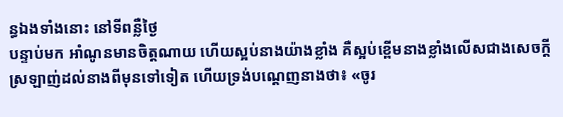ន្ធឯងទាំងនោះ នៅទីពន្លឺថ្ងៃ
បន្ទាប់មក អាំណូនមានចិត្តណាយ ហើយស្អប់នាងយ៉ាងខ្លាំង គឺស្អប់ខ្ពើមនាងខ្លាំងលើសជាងសេចក្ដីស្រឡាញ់ដល់នាងពីមុនទៅទៀត ហើយទ្រង់បណ្តេញនាងថា៖ «ចូរ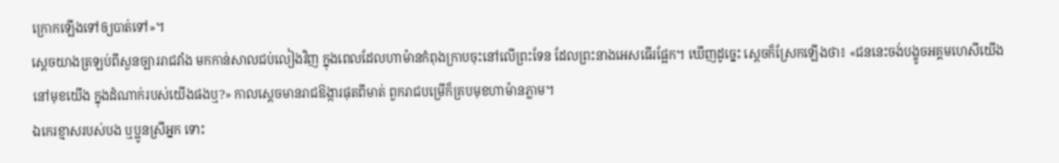ក្រោកឡើងទៅឲ្យបាត់ទៅ»។
ស្ដេចយាងត្រឡប់ពីសួនច្បាររាជវាំង មកកាន់សាលជប់លៀងវិញ ក្នុងពេលដែលហាម៉ានកំពុងក្រាបចុះនៅលើព្រះទែន ដែលព្រះនាងអេសធើរផ្អែក។ ឃើញដូច្នេះ ស្ដេចក៏ស្រែកឡើងថា៖ «ជននេះចង់បង្ខូចអគ្គមហេសីយើង នៅមុខយើង ក្នុងដំណាក់របស់យើងផងឬ?» កាលស្តេចមានរាជឱង្ការផុតពីមាត់ ពួករាជបម្រើក៏គ្របមុខហាម៉ានភ្លាម។
ឯកេរខ្មាសរបស់បង ឬប្អូនស្រីអ្នក ទោះ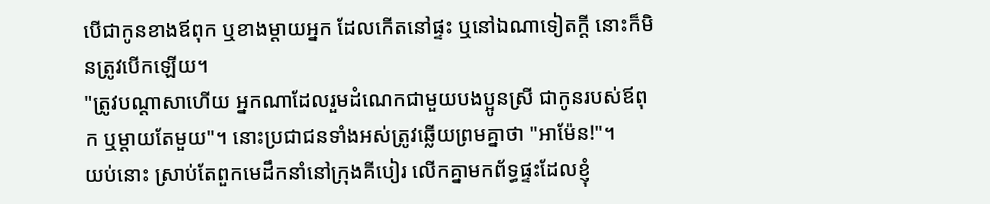បើជាកូនខាងឪពុក ឬខាងម្តាយអ្នក ដែលកើតនៅផ្ទះ ឬនៅឯណាទៀតក្តី នោះក៏មិនត្រូវបើកឡើយ។
"ត្រូវបណ្ដាសាហើយ អ្នកណាដែលរួមដំណេកជាមួយបងប្អូនស្រី ជាកូនរបស់ឪពុក ឬម្តាយតែមួយ"។ នោះប្រជាជនទាំងអស់ត្រូវឆ្លើយព្រមគ្នាថា "អាម៉ែន!"។
យប់នោះ ស្រាប់តែពួកមេដឹកនាំនៅក្រុងគីបៀរ លើកគ្នាមកព័ទ្ធផ្ទះដែលខ្ញុំ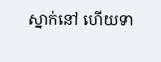ស្នាក់នៅ ហើយទា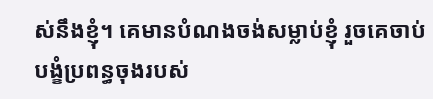ស់នឹងខ្ញុំ។ គេមានបំណងចង់សម្លាប់ខ្ញុំ រួចគេចាប់បង្ខំប្រពន្ធចុងរបស់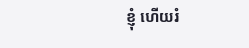ខ្ញុំ ហើយរំ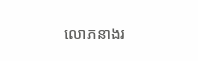លោភនាងរ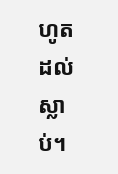ហូតដល់ស្លាប់។